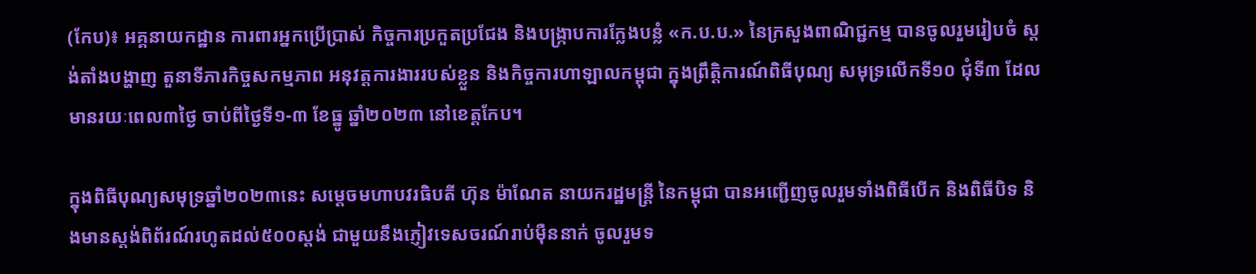(កែប)៖ អគ្គនាយកដ្ឋាន ការពារអ្នកប្រើប្រាស់ កិច្ចការប្រកួតប្រជែង និងបង្រ្កាបការក្លែងបន្លំ «ក.ប.ប.» នៃក្រសួងពាណិជ្ជកម្ម បានចូលរួមរៀបចំ ស្តង់តាំងបង្ហាញ តួនាទីភារកិច្ចសកម្មភាព អនុវត្តការងាររបស់ខ្លួន និងកិច្ចការហាឡាលកម្ពុជា ក្នុងព្រឹត្តិការណ៍ពិធីបុណ្យ សមុទ្រលើកទី១០ ជុំទី៣ ដែលមានរយៈពេល៣ថ្ងៃ ចាប់ពីថ្ងៃទី១-៣ ខែធ្នូ ឆ្នាំ២០២៣ នៅខេត្តកែប។

ក្នុងពិធីបុណ្យសមុទ្រឆ្នាំ២០២៣នេះ សម្តេចមហាបវរធិបតី ហ៊ុន ម៉ាណែត នាយករដ្ឋមន្ត្រី នៃកម្ពុជា បានអញ្ជើញចូលរួមទាំងពិធីបើក និងពិធីបិទ និងមានស្តង់ពិព័រណ៍រហូតដល់៥០០ស្តង់ ជាមួយនឹងភ្ញៀវទេសចរណ៍រាប់ម៉ឺននាក់ ចូលរួមទ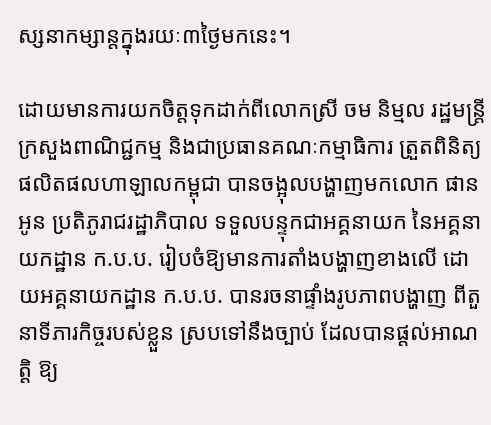ស្សនាកម្សាន្តក្នុងរយៈ៣ថ្ងៃមកនេះ។

ដោយមានការយកចិត្តទុកដាក់ពីលោកស្រី ចម និម្មល រដ្ឋមន្ត្រីក្រសួងពាណិជ្ជកម្ម និងជាប្រធានគណៈកម្មាធិការ ត្រួតពិនិត្យផលិតផលហាឡាលកម្ពុជា បានចង្អុលបង្ហាញមកលោក ផាន អូន ប្រតិភូរាជរដ្ឋាភិបាល ទទួលបន្ទុកជាអគ្គនាយក នៃអគ្គនាយកដ្ឋាន ក.ប.ប. រៀបចំឱ្យមានការតាំងបង្ហាញខាងលើ ដោយអគ្គនាយកដ្ឋាន ក.ប.ប. បានរចនាផ្ទាំងរូបភាពបង្ហាញ ពីតួនាទីភារកិច្ចរបស់ខ្លួន ស្របទៅនឹងច្បាប់ ដែលបានផ្តល់អាណត្តិ ឱ្យ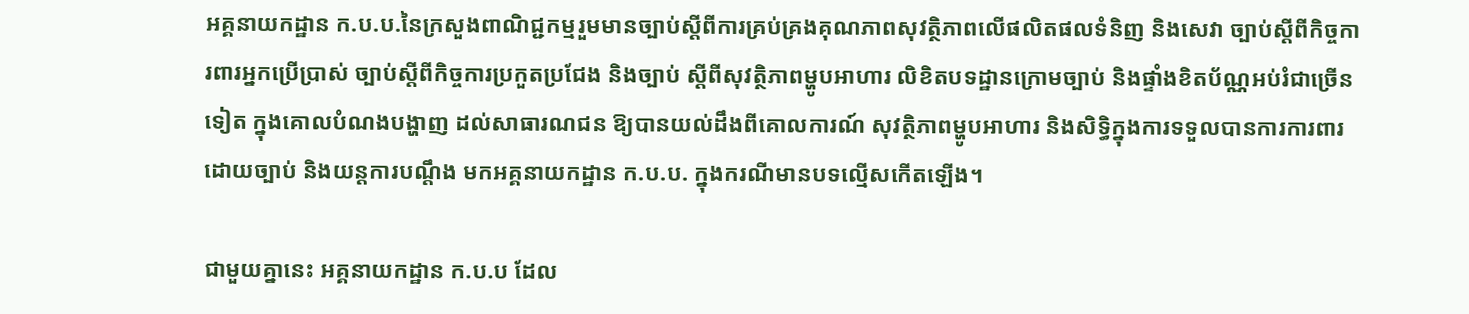អគ្គនាយកដ្ឋាន ក.ប.ប.នៃក្រសួងពាណិជ្ជកម្មរួមមានច្បាប់ស្តីពីការគ្រប់គ្រងគុណភាពសុវត្ថិភាពលើផលិតផលទំនិញ និងសេវា ច្បាប់ស្តីពីកិច្ចការពារអ្នកប្រើប្រាស់ ច្បាប់ស្តីពីកិច្ចការប្រកួតប្រជែង និងច្បាប់ ស្តីពីសុវត្ថិភាពម្ហូបអាហារ លិខិតបទដ្ឋានក្រោមច្បាប់ និងផ្ទាំងខិតប័ណ្ណអប់រំជាច្រើនទៀត ក្នុងគោលបំណងបង្ហាញ ដល់សាធារណជន ឱ្យបានយល់ដឹងពីគោលការណ៍ សុវត្ថិភាពម្ហូបអាហារ និងសិទ្ធិក្នុងការទទួលបានការការពារ ដោយច្បាប់ និងយន្តការបណ្តឹង មកអគ្គនាយកដ្ឋាន ក.ប.ប. ក្នុងករណីមានបទល្មើសកើតឡើង។

ជាមួយគ្នានេះ អគ្គនាយកដ្ឋាន ក.ប.ប ដែល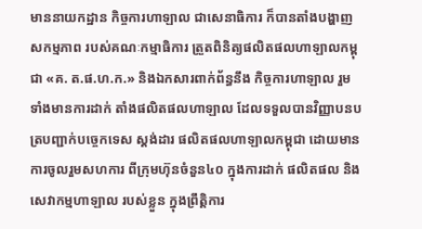មាននាយកដ្ឋាន កិច្ចការហាឡាល ជាសេនាធិការ ក៏បានតាំងបង្ហាញសកម្មភាព របស់គណៈកម្មាធិការ ត្រួតពិនិត្យផលិតផលហាឡាលកម្ពុជា «គ. ត.ផ.ហ.ក.» និងឯកសារពាក់ព័ន្ធនឹង កិច្ចការហាឡាល រួមទាំងមានការដាក់ តាំងផលិតផលហាឡាល ដែលទទួលបានវិញ្ញាបនបត្របញ្ជាក់បច្ចេកទេស ស្ដង់ដារ ផលិតផលហាឡាលកម្ពុជា ដោយមានការចូលរួមសហការ ពីក្រុមហ៊ុនចំនួន៤០ ក្នុងការដាក់ ផលិតផល និងសេវាកម្មហាឡាល របស់ខ្លួន ក្នុងព្រឹត្តិការ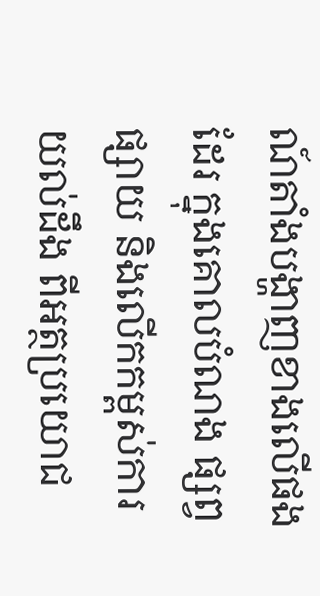ណ៍តាំងបង្ហាញខាងលើផងដែរ ក្នុងគោលបំណង ផ្សព្វផ្សាយ និងលើកកម្ពស់ការយល់ដឹង ពីអត្ថប្រយោជ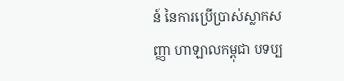ន៍ នៃការប្រើប្រាស់ស្លាកសញ្ញា ហាឡាលកម្ពុជា បទប្ប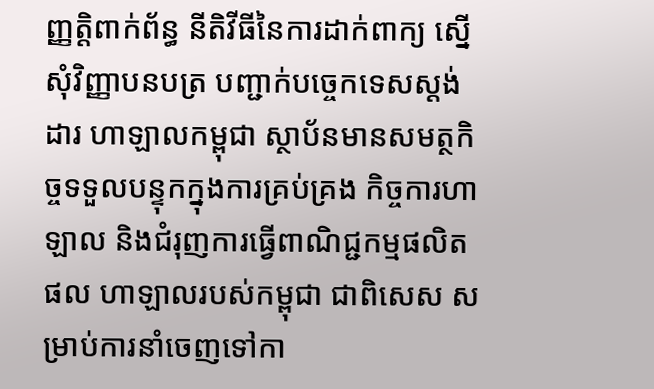ញ្ញត្តិពាក់ព័ន្ធ នីតិវីធីនៃការដាក់ពាក្យ ស្នើសុំវិញ្ញាបនបត្រ បញ្ជាក់បច្ចេកទេសស្តង់ដារ ហាឡាលកម្ពុជា ស្ថាប័នមានសមត្ថកិច្ចទទួលបន្ទុកក្នុងការគ្រប់គ្រង កិច្ចការហាឡាល និងជំរុញការធ្វើពាណិជ្ជកម្មផលិតផល ហាឡាលរបស់កម្ពុជា ជាពិសេស សម្រាប់ការនាំចេញទៅកា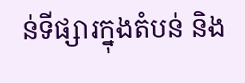ន់ទីផ្សារក្នុងតំបន់ និង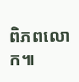ពិភពលោក៕